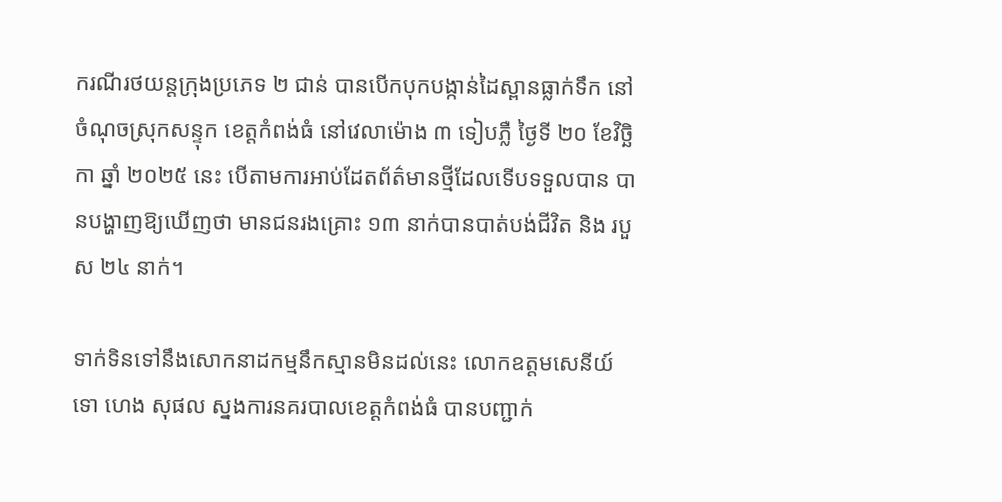ករណីរថយន្តក្រុងប្រភេទ ២ ជាន់ បានបើកបុកបង្កាន់ដៃស្ពានធ្លាក់ទឹក នៅចំណុចស្រុកសន្ទុក ខេត្តកំពង់ធំ នៅវេលាម៉ោង ៣ ទៀបភ្លឺ ថ្ងៃទី ២០ ខែវិច្ឆិកា ឆ្នាំ ២០២៥ នេះ បើតាមការអាប់ដែតព័ត៌មានថ្មីដែលទើបទទួលបាន បានបង្ហាញឱ្យឃើញថា មានជនរងគ្រោះ ១៣ នាក់បានបាត់បង់ជីវិត និង របួស ២៤ នាក់។

ទាក់ទិនទៅនឹងសោកនាដកម្មនឹកស្មានមិនដល់នេះ លោកឧត្តមសេនីយ៍ទោ ហេង សុផល ស្នងការនគរបាលខេត្តកំពង់ធំ បានបញ្ជាក់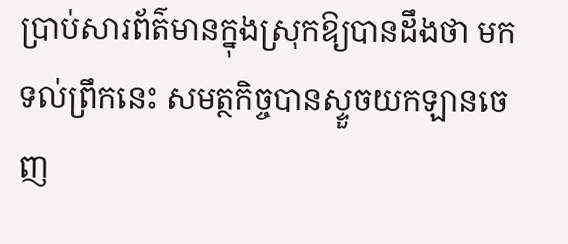ប្រាប់សារព័ត៌មានក្នុងស្រុកឱ្យបានដឹងថា មកទល់ព្រឹកនេះ សមត្ថកិច្ចបានស្ទួចយកឡានចេញ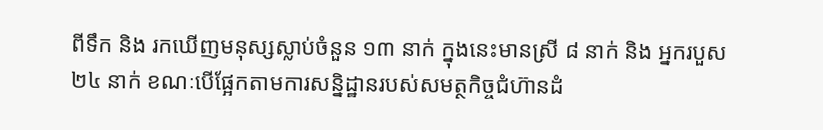ពីទឹក និង រកឃើញមនុស្សស្លាប់ចំនួន ១៣ នាក់ ក្នុងនេះមានស្រី ៨ នាក់ និង អ្នករបួស ២៤ នាក់ ខណៈបើផ្អែកតាមការសន្និដ្ឋានរបស់សមត្ថកិច្ចជំហ៊ានដំ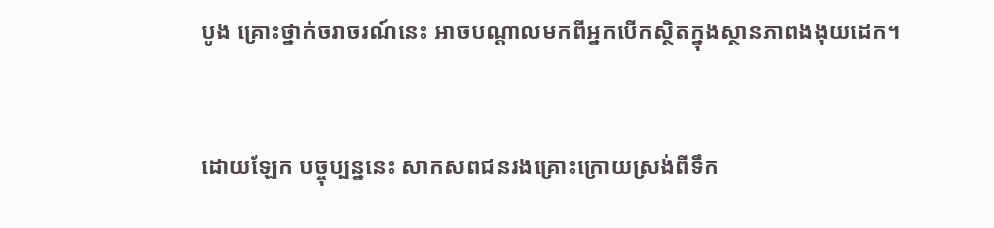បូង គ្រោះថ្នាក់ចរាចរណ៍នេះ អាចបណ្ដាលមកពីអ្នកបើកស្ថិតក្នុងស្ថានភាពងងុយដេក។


ដោយឡែក បច្ចុប្បន្ននេះ សាកសពជនរងគ្រោះក្រោយស្រង់ពីទឹក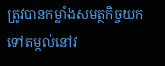ត្រូវបានកម្លាំងសមត្ថកិច្ចយកទៅតម្កល់នៅវ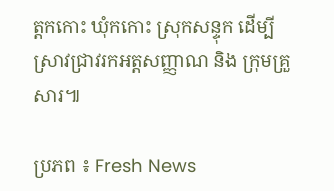ត្តកកោះ ឃុំកកោះ ស្រុកសន្ទុក ដើម្បីស្រាវជ្រាវរកអត្តសញ្ញាណ និង ក្រុមគ្រួសារ៕

ប្រភព ៖ Fresh News